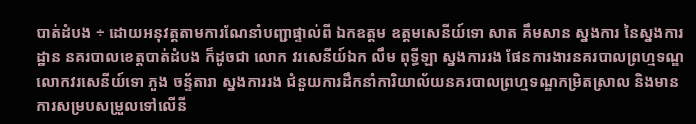បាត់ដំបង ÷ ដោយអនុវត្តតាមការណែនាំបញ្ជាផ្ទាល់ពី ឯកឧត្ដម ឧត្តមសេនីយ៍ទោ សាត គឹមសាន ស្នងការ នៃស្នងការដ្ឋាន នគរបាលខេត្តបាត់ដំបង ក៏ដូចជា លោក វរសេនីយ៍ឯក លឹម ពុទ្ធីឡា ស្នងការរង ផែនការងារនគរបាលព្រហ្មទណ្ឌ លោកវរសេនីយ៍ទោ ភួង ចន្ទ័តារា ស្នងការរង ជំនួយការដឹកនាំការិយាល័យនគរបាលព្រហ្មទណ្ឌកម្រិតស្រាល និងមានការសម្របសម្រួលទៅលើនី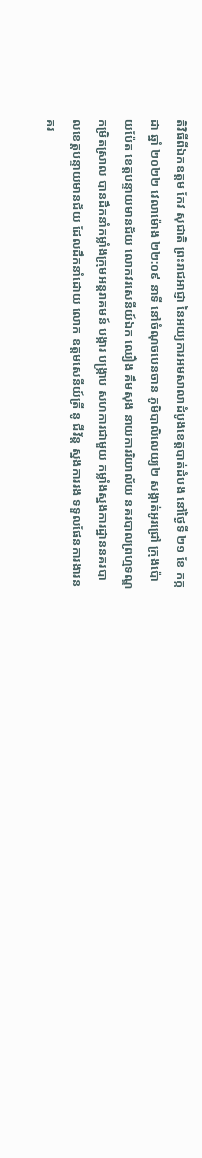តិវិធីពីឯកឧត្ដម កែវ សុជាតិ ព្រះរាជអាជ្ញា នៃអយ្យការអមសាលាដំបូងខេត្តបាត់ដំបង នៅថ្ងៃទី ២១ ខែ កក្កដា ឆ្នាំ ២០២២ វេលាម៉ោង ២២:០៩ នាទី នៅចំណុចបេនចាន ភូមិបាលិលេយ្យ២ សង្កាត់អូរជ្រៅ ក្រុងប៉ោយប៉ែត ខេត្តបន្ទាយមានជ័យ លោកវរសេនីយ៍ឯក ឈឿង គឹមសុង នាយការរិយាល័យ នគរបាលព្រហ្មទណ្ឌកម្រិតស្រាល បានដឹកនាំកម្លាំងក្រុមអន្តរាគមន៍ បង្ការ បង្ក្រាប សហការជាមួយ កម្លាំងស្នងការដ្ឋាននគរបាលខេត្តបន្ទាយមានជ័យ ដែលដឹកនាំដោយ លោក ឧត្ដមសេនីយ៍ត្រី នូ ជីវ័ន្ត ស្នងការរង ទទួលផែនការងារនគរ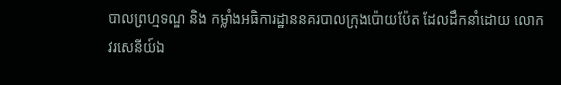បាលព្រហ្មទណ្ឌ និង កម្លាំងអធិការដ្ឋាននគរបាលក្រុងប៉ោយប៉ែត ដែលដឹកនាំដោយ លោក វរសេនីយ៍ឯ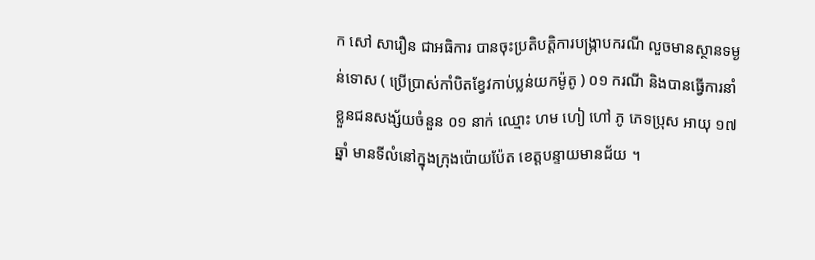ក សៅ សារឿន ជាអធិការ បានចុះប្រតិបត្តិការបង្ក្រាបករណី លួចមានស្ថានទម្ងន់ទោស ( ប្រើប្រាស់កាំបិតខ្វែវកាប់ប្លន់យកម៉ូតូ ) ០១ ករណី និងបានធ្វើការនាំខ្លួនជនសង្ស័យចំនួន ០១ នាក់ ឈ្មោះ ហម ហៀ ហៅ ភូ ភេទប្រុស អាយុ ១៧ ឆ្នាំ មានទីលំនៅក្នុងក្រុងប៉ោយប៉ែត ខេត្តបន្ទាយមានជ័យ ។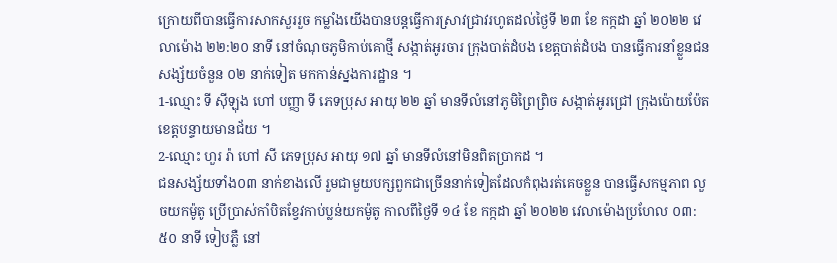ក្រោយពីបានធ្វើការសាកសួររួច កម្លាំងយើងបានបន្តធ្វើការស្រាវជ្រាវរហូតដល់ថ្ងៃទី ២៣ ខែ កក្កដា ឆ្នាំ ២០២២ វេលាម៉ោង ២២:២០ នាទី នៅចំណុចភូមិកាប់គោថ្មី សង្កាត់អូរចារ ក្រុងបាត់ដំបង ខេត្តបាត់ដំបង បានធ្វើការនាំខ្លួនជនសង្ស័យចំនួន ០២ នាក់ទៀត មកកាន់ស្នងការដ្ឋាន ។
1-ឈ្មោះ ទី ស៊ីឡុង ហៅ បញ្ញា ទី ភេទប្រុស អាយុ ២២ ឆ្នាំ មានទីលំនៅភូមិព្រៃព្រិច សង្កាត់អូរជ្រៅ ក្រុងប៉ោយប៉ែត ខេត្តបន្ទាយមានជ័យ ។
2-ឈ្មោះ ហួរ រ៉ា ហៅ សី ភេទប្រុស អាយុ ១៧ ឆ្នាំ មានទីលំនៅមិនពិតប្រាកដ ។
ជនសង្ស័យទាំង០៣ នាក់ខាងលើ រួមជាមួយបក្សពួកជាច្រើននាក់ទៀតដែលកំពុងរត់គេចខ្លួន បានធ្វើសកម្មភាព លួចយកម៉ូតូ ប្រើប្រាស់កាំបិតខ្វែវកាប់ប្លន់យកម៉ូតូ កាលពីថ្ងៃទី ១៤ ខែ កក្កដា ឆ្នាំ ២០២២ វេលាម៉ោងប្រហែល ០៣:៥០ នាទី ទៀបភ្លឺ នៅ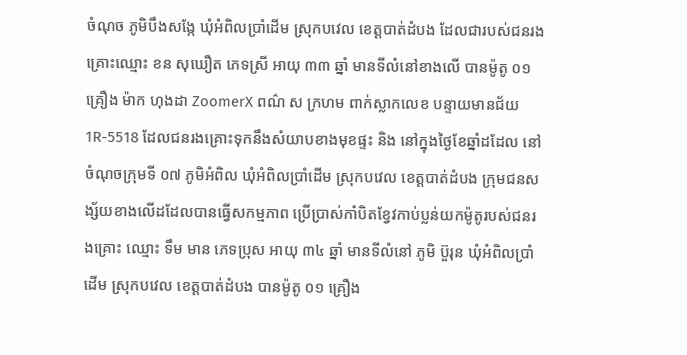ចំណុច ភូមិបឹងសង្កែ ឃុំអំពិលប្រាំដើម ស្រុកបវេល ខេត្តបាត់ដំបង ដែលជារបស់ជនរងគ្រោះឈ្មោះ ខន សុឃឿត ភេទស្រី អាយុ ៣៣ ឆ្នាំ មានទីលំនៅខាងលើ បានម៉ូតូ ០១ គ្រឿង ម៉ាក ហុងដា ZoomerX ពណ៌ ស ក្រហម ពាក់ស្លាកលេខ បន្ទាយមានជ័យ 1R-5518 ដែលជនរងគ្រោះទុកនឹងសំយាបខាងមុខផ្ទះ និង នៅក្នុងថ្ងៃខែឆ្នាំដដែល នៅចំណុចក្រុមទី ០៧ ភូមិអំពិល ឃុំអំពិលប្រាំដើម ស្រុកបវេល ខេត្តបាត់ដំបង ក្រុមជនសង្ស័យខាងលើដដែលបានធ្វើសកម្មភាព ប្រើប្រាស់កាំបិតខ្វែវកាប់ប្លន់យកម៉ូតូរបស់ជនរងគ្រោះ ឈ្មោះ ទឹម មាន ភេទប្រុស អាយុ ៣៤ ឆ្នាំ មានទីលំនៅ ភូមិ ប៊ួរុន ឃុំអំពិលប្រាំដើម ស្រុកបវេល ខេត្តបាត់ដំបង បានម៉ូតូ ០១ គ្រឿង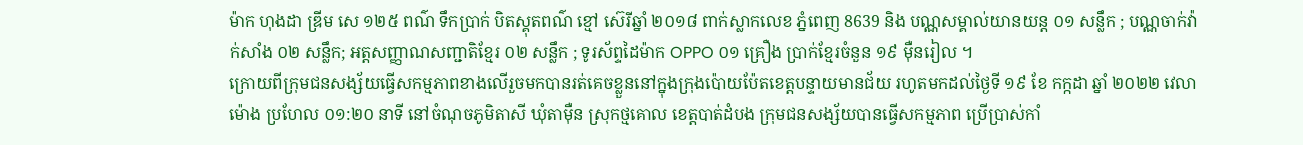ម៉ាក ហុងដា ឌ្រីម សេ ១២៥ ពណ៌ ទឹកប្រាក់ បិតស្គុតពណ៌ ខ្មៅ ស៊េរីឆ្នាំ ២០១៨ ពាក់ស្លាកលេខ ភ្នំពេញ 8639 និង បណ្ណសម្គាល់យានយន្ត ០១ សន្លឹក ; បណ្ណចាក់វ៉ាក់សាំង ០២ សន្លឹក; អត្តសញ្ញាណសញ្ជាតិខ្មែរ ០២ សន្លឹក ; ទូរស័ព្ទដៃម៉ាក OPPO ០១ គ្រឿង ប្រាក់ខ្មែរចំនួន ១៩ ម៉ឺនរៀល ។
ក្រោយពីក្រុមជនសង្ស័យធ្វើសកម្មភាពខាងលើរួចមកបានរត់គេចខ្លួននៅក្នុងក្រុងប៉ោយប៉ែតខេត្តបន្ទាយមានជ័យ រហូតមកដល់ថ្ងៃទី ១៩ ខែ កក្កដា ឆ្នាំ ២០២២ វេលាម៉ោង ប្រហែល ០១:២០ នាទី នៅចំណុចភូមិតាសី ឃុំតាម៉ឺន ស្រុកថ្មគោល ខេត្តបាត់ដំបង ក្រុមជនសង្ស័យបានធ្វើសកម្មភាព ប្រើប្រាស់កាំ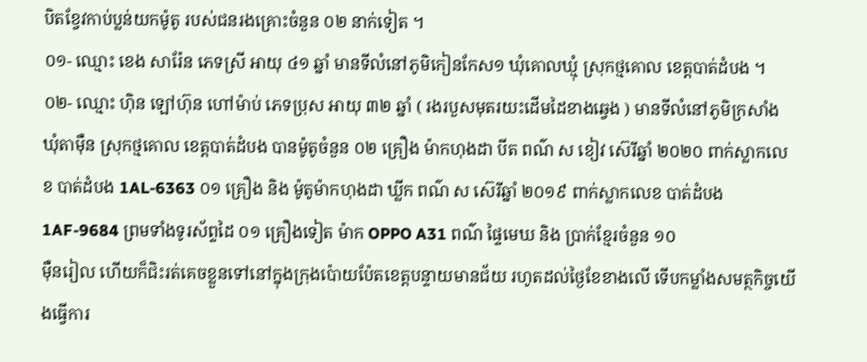បិតខ្វែវកាប់ប្លន់យកម៉ូតូ របស់ជនរងគ្រោះចំនួន ០២ នាក់ទៀត ។
០១- ឈ្មោះ ខេង សារ៉ែន ភេទស្រី អាយុ ៤១ ឆ្នាំ មានទីលំនៅភូមិកៀនកែស១ ឃុំគោលឃ្មុំ ស្រុកថ្មគោល ខេត្តបាត់ដំបង ។
០២- ឈ្មោះ ហ៊ិន ឡៅហ៊ុន ហៅម៉ាប់ ភេទប្រុស អាយុ ៣២ ឆ្នាំ ( រងរបួសមុតរយះដើមដៃខាងឆ្វេង ) មានទីលំនៅភូមិក្រសាំង ឃុំតាម៉ឺន ស្រុកថ្មគោល ខេត្តបាត់ដំបង បានម៉ូតូចំនួន ០២ គ្រឿង ម៉ាកហុងដា បីត ពណ៌ ស ខៀវ ស៊េរីឆ្នាំ ២០២០ ពាក់ស្លាកលេខ បាត់ដំបង 1AL-6363 ០១ គ្រឿង និង ម៉ូតូម៉ាកហុងដា ឃ្លីក ពណ៌ ស ស៊េរីឆ្នាំ ២០១៩ ពាក់ស្លាកលេខ បាត់ដំបង 1AF-9684 ព្រមទាំងទូរស័ព្ទដៃ ០១ គ្រឿងទៀត ម៉ាក OPPO A31 ពណ៌ ផ្ទៃមេឃ និង ប្រាក់ខ្មែរចំនួន ១០
ម៉ឺនរៀល ហើយក៏ជិះរត់គេចខ្លួនទៅនៅក្នុងក្រុងប៉ោយប៉ែតខេត្តបន្ទាយមានជ័យ រហូតដល់ថ្ងៃខែខាងលើ ទើបកម្លាំងសមត្ថកិច្ចយើងធ្វើការ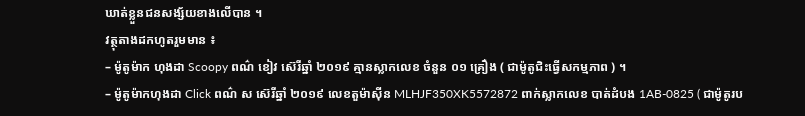ឃាត់ខ្លួនជនសង្ស័យខាងលើបាន ។
វត្ថុតាងដកហូតរួមមាន ៖
– ម៉ូតូម៉ាក ហុងដា Scoopy ពណ៌ ខៀវ ស៊េរីឆ្នាំ ២០១៩ គ្មានស្លាកលេខ ចំនួន ០១ គ្រឿង ( ជាម៉ូតូជិះធ្វេីសកម្មភាព ) ។
– ម៉ូតូម៉ាកហុងដា Click ពណ៌ ស ស៊េរីឆ្នាំ ២០១៩ លេខតួម៉ាស៊ីន MLHJF350XK5572872 ពាក់ស្លាកលេខ បាត់ដំបង 1AB-0825 ( ជាម៉ូតូរប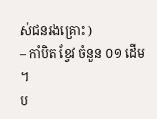ស់ជនរងគ្រោះ )
– កាំបិត ខ្វែវ ចំនួន ០១ ដើម ។
ប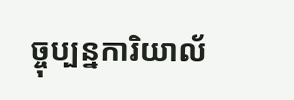ច្ចុប្បន្នការិយាល័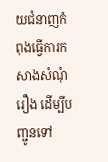យជំនាញកំពុងធ្វើការកសាងសំណុំរឿង ដើម្បីបញ្ជូនទៅ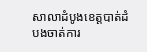សាលាដំបូងខេត្តបាត់ដំបងចាត់ការ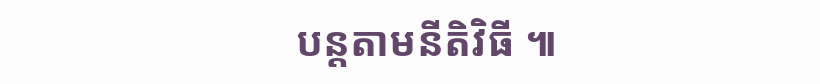បន្តតាមនីតិវិធី ៕